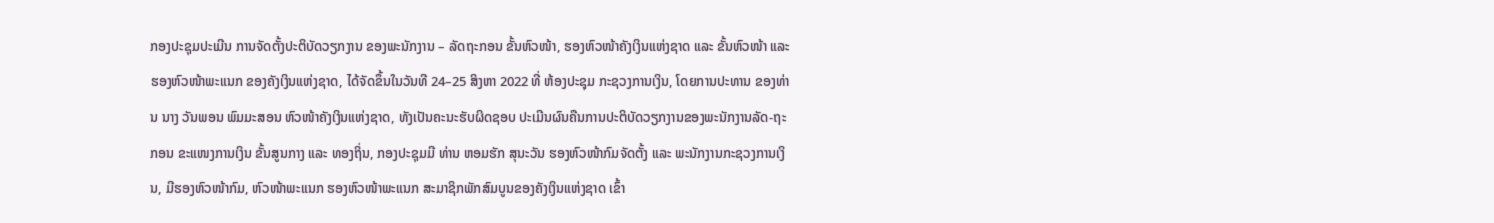ກອງປະຊຸມປະເມີນ ການຈັດຕັ້ງປະຕິບັດວຽກງານ ຂອງພະນັກງານ – ລັດຖະກອນ ຂັ້ນຫົວໜ້າ, ຮອງຫົວໜ້າຄັງເງິນແຫ່ງຊາດ ແລະ ຂັ້ນຫົວໜ້າ ແລະ ຮອງຫົວໜ້າພະແນກ ຂອງຄັງເງິນແຫ່ງຊາດ, ໄດ້ຈັດຂຶ້ນໃນວັນທີ 24–25 ສິງຫາ 2022 ທີ່ ຫ້ອງປະຊຸມ ກະຊວງການເງິນ, ໂດຍການປະທານ ຂອງທ່ານ ນາງ ວັນພອນ ພົມມະສອນ ຫົວໜ້າຄັງເງິນແຫ່ງຊາດ, ທັງເປັນຄະນະຮັບຜິດຊອບ ປະເມີນຜົນຄືນການປະຕິບັດວຽກງານຂອງພະນັກງານລັດ-ຖະກອນ ຂະແໜງການເງິນ ຂັ້ນສູນກາງ ແລະ ທອງຖິ່ນ, ກອງປະຊຸມມີ ທ່ານ ຫອມຮັກ ສຸນະວັນ ຮອງຫົວໜ້າກົມຈັດຕັ້ງ ແລະ ພະນັກງານກະຊວງການເງິນ, ມີຮອງຫົວໜ້າກົມ, ຫົວໜ້າພະແນກ ຮອງຫົວໜ້າພະແນກ ສະມາຊິກພັກສົມບູນຂອງຄັງເງິນແຫ່ງຊາດ ເຂົ້າ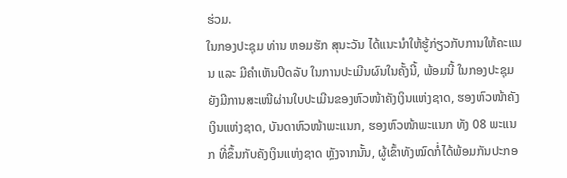ຮ່ວມ.
ໃນກອງປະຊຸມ ທ່ານ ຫອມຮັກ ສຸນະວັນ ໄດ້ແນະນໍາໃຫ້ຮູ້ກ່ຽວກັບການໃຫ້ຄະແນນ ແລະ ມີຄໍາເຫັນປິດລັບ ໃນການປະເມີນຜົນໃນຄັ້ງນີ້, ພ້ອມນີ້ ໃນກອງປະຊຸມ ຍັງມີການສະເໜີຜ່ານໃບປະເມີນຂອງຫົວໜ້າຄັງເງິນແຫ່ງຊາດ, ຮອງຫົວໜ້າຄັງເງິນແຫ່ງຊາດ, ບັນດາຫົວໜ້າພະແນກ, ຮອງຫົວໜ້າພະແນກ ທັງ 08 ພະແນກ ທີ່ຂຶ້ນກັບຄັງເງິນແຫ່ງຊາດ ຫຼັງຈາກນັ້ນ, ຜູ້ເຂົ້າທັງໝົດກໍ່ໄດ້ພ້ອມກັນປະກອ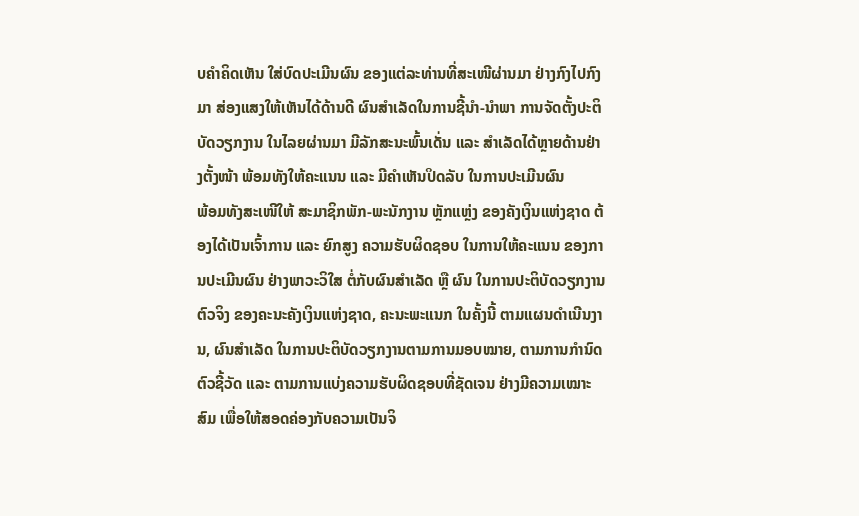ບຄໍາຄິດເຫັນ ໃສ່ບົດປະເມີນຜົນ ຂອງແຕ່ລະທ່ານທີ່ສະເໜີຜ່ານມາ ຢ່າງກົງໄປກົງມາ ສ່ອງແສງໃຫ້ເຫັນໄດ້ດ້ານດີ ຜົນສໍາເລັດໃນການຊີ້ນໍາ-ນໍາພາ ການຈັດຕັ້ງປະຕິບັດວຽກງານ ໃນໄລຍຜ່ານມາ ມີລັກສະນະພົ້ນເດັ່ນ ແລະ ສໍາເລັດໄດ້ຫຼາຍດ້ານຢ່າງຕັ້ງໜ້າ ພ້ອມທັງໃຫ້ຄະແນນ ແລະ ມີຄໍາເຫັນປິດລັບ ໃນການປະເມີນຜົນ
ພ້ອມທັງສະເໜີໃຫ້ ສະມາຊິກພັກ-ພະນັກງານ ຫຼັກແຫຼ່ງ ຂອງຄັງເງິນແຫ່ງຊາດ ຕ້ອງໄດ້ເປັນເຈົ້າການ ແລະ ຍົກສູງ ຄວາມຮັບຜິດຊອບ ໃນການໃຫ້ຄະແນນ ຂອງການປະເມີນຜົນ ຢ່າງພາວະວິໃສ ຕໍ່ກັບຜົນສຳເລັດ ຫຼື ຜົນ ໃນການປະຕິບັດວຽກງານຕົວຈິງ ຂອງຄະນະຄັງເງິນແຫ່ງຊາດ, ຄະນະພະແນກ ໃນຄັ້ງນີ້ ຕາມແຜນດໍາເນີນງານ, ຜົນສໍາເລັດ ໃນການປະຕິບັດວຽກງານຕາມການມອບໝາຍ, ຕາມການກໍານົດຕົວຊີ້ວັດ ແລະ ຕາມການແບ່ງຄວາມຮັບຜິດຊອບທີ່ຊັດເຈນ ຢ່າງມີຄວາມເໝາະສົມ ເພື່ອໃຫ້ສອດຄ່ອງກັບຄວາມເປັນຈິ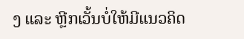ງ ແລະ ຫຼີກເວັ້ນບໍ່ໃຫ້ມີແນວຄິດ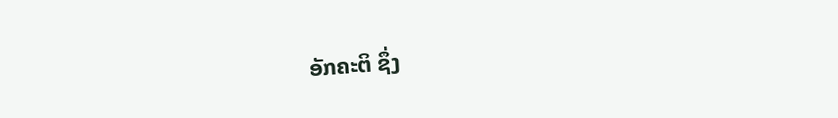ອັກຄະຕິ ຊຶ່ງ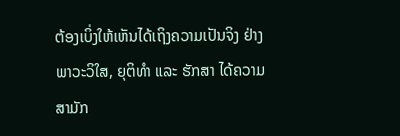ຕ້ອງເບິ່ງໃຫ້ເຫັນໄດ້ເຖິງຄວາມເປັນຈິງ ຢ່າງພາວະວິໃສ, ຍຸຕິທຳ ແລະ ຮັກສາ ໄດ້ຄວາມສາມັກ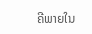ຄີພາຍໃນ